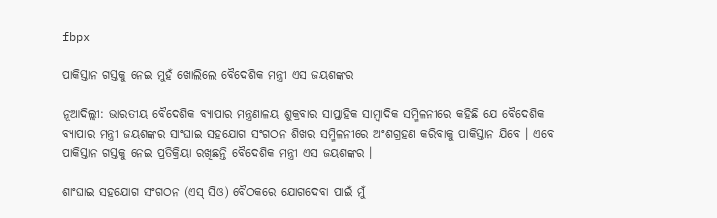fbpx

ପାକିସ୍ତାନ ଗସ୍ତକୁ ନେଇ ମୁହଁ ଖୋଲିଲେ ବୈଦେଶିକ ମନ୍ତ୍ରୀ ଏସ ଜୟଶଙ୍କର

ନୂଆଦିଲ୍ଲୀ: ଭାରତୀୟ ବୈଦେଶିକ ବ୍ୟାପାର ମନ୍ତ୍ରଣାଳୟ ଶୁକ୍ରବାର ସାପ୍ତାହିକ ସାମ୍ବାଦିକ ସମ୍ମିଳନୀରେ କହିଛି ଯେ ବୈଦେଶିକ ବ୍ୟାପାର ମନ୍ତ୍ରୀ ଜୟଶଙ୍କର ସାଂଘାଇ ସହଯୋଗ ସଂଗଠନ ଶିଖର ସମ୍ମିଳନୀରେ ଅଂଶଗ୍ରହଣ କରିବାକୁ ପାକିସ୍ତାନ ଯିବେ । ଏବେ ପାକିସ୍ତାନ ଗସ୍ତକୁ ନେଇ ପ୍ରତିକ୍ରିୟା ରଖିଛନ୍ତି ବୈଦେଶିକ ମନ୍ତ୍ରୀ ଏସ ଜୟଶଙ୍କର ।

ଶାଂଘାଇ ସହଯୋଗ ସଂଗଠନ (ଏସ୍ ସିଓ) ବୈଠକରେ ଯୋଗଦେବା ପାଇଁ ମୁଁ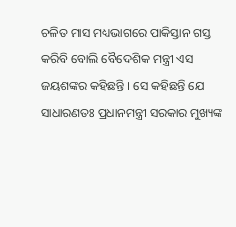ଚଳିତ ମାସ ମଧ୍ୟଭାଗରେ ପାକିସ୍ତାନ ଗସ୍ତ କରିବି ବୋଲି ବୈଦେଶିକ ମନ୍ତ୍ରୀ ଏସ ଜୟଶଙ୍କର କହିଛନ୍ତି । ସେ କହିଛନ୍ତି ଯେ ସାଧାରଣତଃ ପ୍ରଧାନମନ୍ତ୍ରୀ ସରକାର ମୁଖ୍ୟଙ୍କ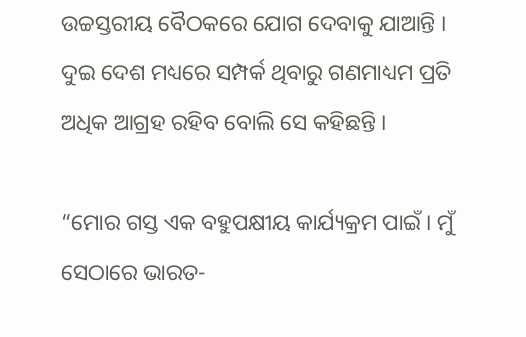ଉଚ୍ଚସ୍ତରୀୟ ବୈଠକରେ ଯୋଗ ଦେବାକୁ ଯାଆନ୍ତି । ଦୁଇ ଦେଶ ମଧ୍ୟରେ ସମ୍ପର୍କ ଥିବାରୁ ଗଣମାଧ୍ୟମ ପ୍ରତି ଅଧିକ ଆଗ୍ରହ ରହିବ ବୋଲି ସେ କହିଛନ୍ତି ।

“ମୋର ଗସ୍ତ ଏକ ବହୁପକ୍ଷୀୟ କାର୍ଯ୍ୟକ୍ରମ ପାଇଁ । ମୁଁ ସେଠାରେ ଭାରତ-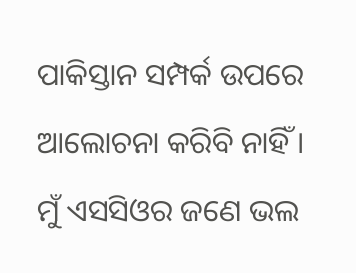ପାକିସ୍ତାନ ସମ୍ପର୍କ ଉପରେ ଆଲୋଚନା କରିବି ନାହିଁ । ମୁଁ ଏସସିଓର ଜଣେ ଭଲ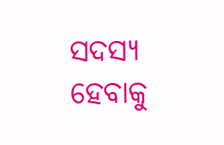ସଦସ୍ୟ ହେବାକୁ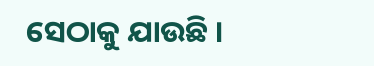ସେଠାକୁ ଯାଉଛି ।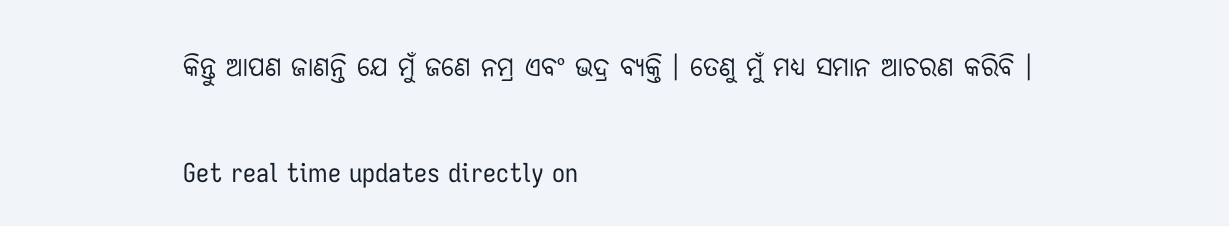କିନ୍ତୁ ଆପଣ ଜାଣନ୍ତି ଯେ ମୁଁ ଜଣେ ନମ୍ର ଏବଂ ଭଦ୍ର ବ୍ୟକ୍ତି । ତେଣୁ ମୁଁ ମଧ୍ୟ ସମାନ ଆଚରଣ କରିବି ।

Get real time updates directly on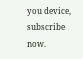you device, subscribe now.